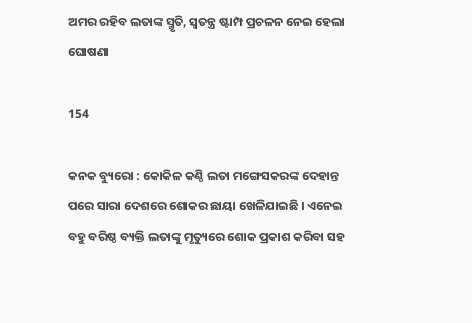ଅମର ରହିବ ଲତାଙ୍କ ସ୍ମୃତି, ସ୍ୱତନ୍ତ୍ର ଷ୍ଟାମ୍ପ ପ୍ରଚଳନ ନେଇ ହେଲା ଘୋଷଣା

154

କନକ ବ୍ୟୁରୋ : କୋକିଳ କଣ୍ଠି ଲତା ମଙ୍ଗେସକରଙ୍କ ଦେହାନ୍ତ ପରେ ସାରା ଦେଶରେ ଶୋକର ଛାୟା ଖେଳିଯାଇଛି । ଏନେଇ ବହୁ ବରିଷ୍ଠ ବ୍ୟକ୍ତି ଲତାଙ୍କୁ ମୃତ୍ୟୁରେ ଶୋକ ପ୍ରକାଶ କରିବା ସହ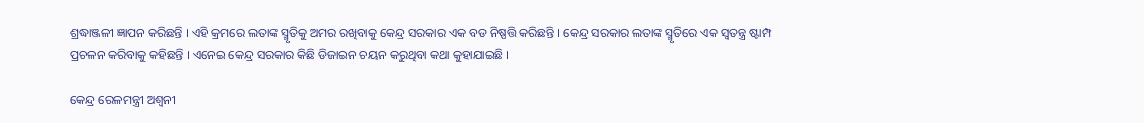ଶ୍ରଦ୍ଧାଞ୍ଜଳୀ ଜ୍ଞାପନ କରିଛନ୍ତି । ଏହି କ୍ରମରେ ଲତାଙ୍କ ସ୍ମୃତିକୁ ଅମର ରଖିବାକୁ କେନ୍ଦ୍ର ସରକାର ଏକ ବଡ ନିଷ୍ପତ୍ତି କରିଛନ୍ତି । କେନ୍ଦ୍ର ସରକାର ଲତାଙ୍କ ସ୍ମୃତିରେ ଏକ ସ୍ୱତନ୍ତ୍ର ଷ୍ଟାମ୍ପ ପ୍ରଚଳନ କରିବାକୁ କହିଛନ୍ତି । ଏନେଇ କେନ୍ଦ୍ର ସରକାର କିଛି ଡିଜାଇନ ଚୟନ କରୁଥିବା କଥା କୁହାଯାଇଛି ।

କେନ୍ଦ୍ର ରେଳମନ୍ତ୍ରୀ ଅଶ୍ୱନୀ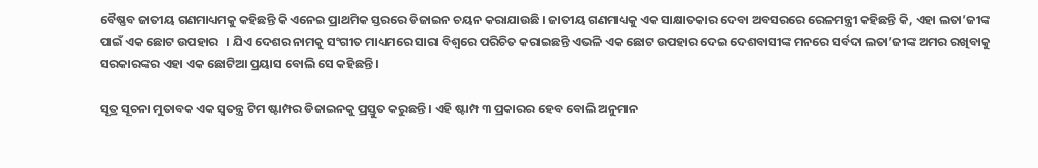ବୈଷ୍ଣବ ଜାତୀୟ ଗଣମାଧ୍ୟମକୁ କହିଛନ୍ତି କି ଏନେଇ ପ୍ରାଥମିକ ସ୍ତରରେ ଡିଜାଇନ ଚୟନ କରାଯାଉଛି । ଜାତୀୟ ଗଣମାଧ୍ୟକୁ ଏକ ସାକ୍ଷାତକାର ଦେବା ଅବସରରେ ରେଳମନ୍ତ୍ରୀ କହିଛନ୍ତି କି, ଏହା ଲତା’ଜୀଙ୍କ ପାଇଁ ଏକ ଛୋଟ ଉପହାର   । ଯିଏ ଦେଶର ନାମକୁ ସଂଗୀତ ମାଧ୍ୟମରେ ସାରା ବିଶ୍ୱରେ ପରିଚିତ କରାଇଛନ୍ତି ଏଭଳି ଏକ ଛୋଟ ଉପହାର ଦେଇ ଦେଶବାସୀଙ୍କ ମନରେ ସର୍ବଦା ଲତା’ଜୀଙ୍କ ଅମର ରଖିବାକୁ ସରକାରଙ୍କର ଏହା ଏକ ଛୋଟିଆ ପ୍ରୟାସ ବୋଲି ସେ କହିଛନ୍ତି ।

ସୂତ୍ର ସୂଚନା ମୁତାବକ ଏକ ସ୍ୱତନ୍ତ୍ର ଟିମ ଷ୍ଟାମ୍ପର ଡିଜାଇନକୁ ପ୍ରସ୍ତୁତ କରୁଛନ୍ତି । ଏହି ଷ୍ଟାମ୍ପ ୩ ପ୍ରକାରର ହେବ ବୋଲି ଅନୁମାନ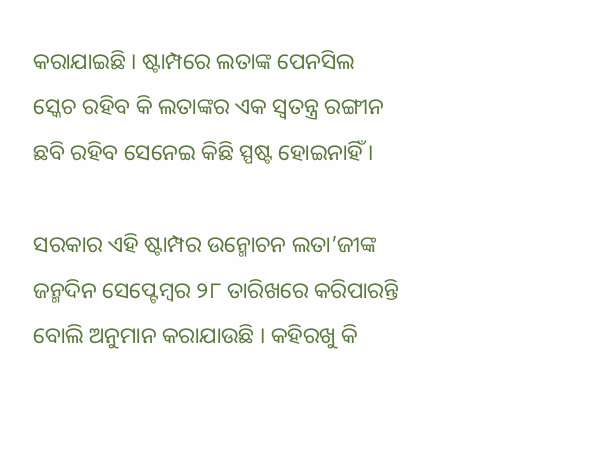କରାଯାଇଛି । ଷ୍ଟାମ୍ପରେ ଲତାଙ୍କ ପେନସିଲ ସ୍କେଚ ରହିବ କି ଲତାଙ୍କର ଏକ ସ୍ୱତନ୍ତ୍ର ରଙ୍ଗୀନ ଛବି ରହିବ ସେନେଇ କିଛି ସ୍ପଷ୍ଟ ହୋଇନାହିଁ ।

ସରକାର ଏହି ଷ୍ଟାମ୍ପର ଉନ୍ମୋଚନ ଲତା’ଜୀଙ୍କ ଜନ୍ମଦିନ ସେପ୍ଟେମ୍ବର ୨୮ ତାରିଖରେ କରିପାରନ୍ତି ବୋଲି ଅନୁମାନ କରାଯାଉଛି । କହିରଖୁ କି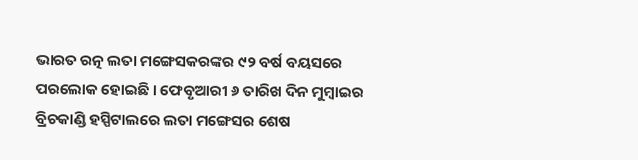ଭାରତ ରତ୍ନ ଲତା ମଙ୍ଗେସକରଙ୍କର ୯୨ ବର୍ଷ ବୟସରେ ପରଲୋକ ହୋଇଛି । ଫେବୃଆରୀ ୬ ତାରିଖ ଦିନ ମୁମ୍ବାଇର ବ୍ରିଚକାଣ୍ଡି ହସ୍ପିଟାଲରେ ଲତା ମଙ୍ଗେସର ଶେଷ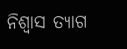ନିଶ୍ୱାସ ତ୍ୟାଗ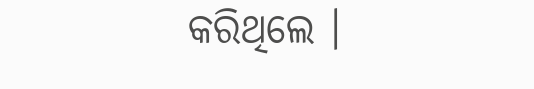କରିଥିଲେ ।